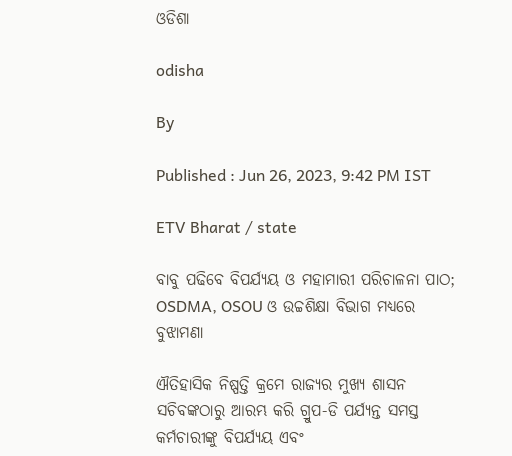ଓଡିଶା

odisha

By

Published : Jun 26, 2023, 9:42 PM IST

ETV Bharat / state

ବାବୁ ପଢିବେ ବିପର୍ଯ୍ୟୟ ଓ ମହାମାରୀ ପରିଚାଳନା ପାଠ; OSDMA, OSOU ଓ ଉଚ୍ଚଶିକ୍ଷା ବିଭାଗ ମଧ୍ୟରେ ବୁଝାମଣା

ଐତିହାସିକ ନିଷ୍ପତ୍ତି କ୍ରମେ ରାଜ୍ୟର ମୁଖ୍ୟ ଶାସନ ସଚିବଙ୍କଠାରୁ ଆରମ୍ଭ କରି ଗ୍ରୁପ-ଡି ପର୍ଯ୍ୟନ୍ତ ସମସ୍ତ କର୍ମଚାରୀଙ୍କୁ ବିପର୍ଯ୍ୟୟ ଏବଂ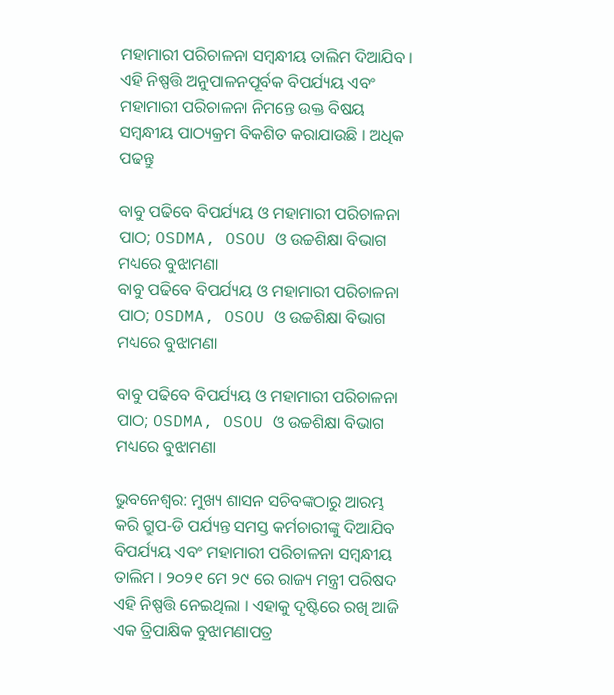ମହାମାରୀ ପରିଚାଳନା ସମ୍ବନ୍ଧୀୟ ତାଲିମ ଦିଆଯିବ । ଏହି ନିଷ୍ପତ୍ତି ଅନୁପାଳନପୂର୍ବକ ବିପର୍ଯ୍ୟୟ ଏବଂ ମହାମାରୀ ପରିଚାଳନା ନିମନ୍ତେ ଉକ୍ତ ବିଷୟ ସମ୍ବନ୍ଧୀୟ ପାଠ୍ୟକ୍ରମ ବିକଶିତ କରାଯାଉଛି । ଅଧିକ ପଢନ୍ତୁ

ବାବୁ ପଢିବେ ବିପର୍ଯ୍ୟୟ ଓ ମହାମାରୀ ପରିଚାଳନା ପାଠ; OSDMA, OSOU ଓ ଉଚ୍ଚଶିକ୍ଷା ବିଭାଗ ମଧ୍ୟରେ ବୁଝାମଣା
ବାବୁ ପଢିବେ ବିପର୍ଯ୍ୟୟ ଓ ମହାମାରୀ ପରିଚାଳନା ପାଠ; OSDMA, OSOU ଓ ଉଚ୍ଚଶିକ୍ଷା ବିଭାଗ ମଧ୍ୟରେ ବୁଝାମଣା

ବାବୁ ପଢିବେ ବିପର୍ଯ୍ୟୟ ଓ ମହାମାରୀ ପରିଚାଳନା ପାଠ; OSDMA, OSOU ଓ ଉଚ୍ଚଶିକ୍ଷା ବିଭାଗ ମଧ୍ୟରେ ବୁଝାମଣା

ଭୁବନେଶ୍ବର: ମୁଖ୍ୟ ଶାସନ ସଚିବଙ୍କଠାରୁ ଆରମ୍ଭ କରି ଗ୍ରୁପ-ଡି ପର୍ଯ୍ୟନ୍ତ ସମସ୍ତ କର୍ମଚାରୀଙ୍କୁ ଦିଆଯିବ ବିପର୍ଯ୍ୟୟ ଏବଂ ମହାମାରୀ ପରିଚାଳନା ସମ୍ବନ୍ଧୀୟ ତାଲିମ । ୨୦୨୧ ମେ ୨୯ ରେ ରାଜ୍ୟ ମନ୍ତ୍ରୀ ପରିଷଦ ଏହି ନିଷ୍ପତ୍ତି ନେଇଥିଲା । ଏହାକୁ ଦୃଷ୍ଟିରେ ରଖି ଆଜି ଏକ ତ୍ରିପାକ୍ଷିକ ବୁଝାମଣାପତ୍ର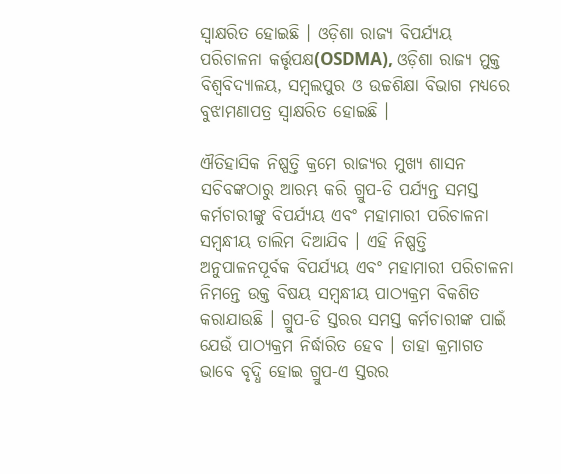ସ୍ବାକ୍ଷରିତ ହୋଇଛି । ଓଡ଼ିଶା ରାଜ୍ୟ ବିପର୍ଯ୍ୟୟ ପରିଚାଳନା କର୍ତ୍ତୃପକ୍ଷ(OSDMA), ଓଡ଼ିଶା ରାଜ୍ୟ ମୁକ୍ତ ବିଶ୍ଵବିଦ୍ୟାଳୟ, ସମ୍ବଲପୁର ଓ ଉଚ୍ଚଶିକ୍ଷା ବିଭାଗ ମଧ୍ୟରେ ବୁଝାମଣାପତ୍ର ସ୍ବାକ୍ଷରିତ ହୋଇଛି ।

ଐତିହାସିକ ନିଷ୍ପତ୍ତି କ୍ରମେ ରାଜ୍ୟର ମୁଖ୍ୟ ଶାସନ ସଚିବଙ୍କଠାରୁ ଆରମ୍ଭ କରି ଗ୍ରୁପ-ଡି ପର୍ଯ୍ୟନ୍ତ ସମସ୍ତ କର୍ମଚାରୀଙ୍କୁ ବିପର୍ଯ୍ୟୟ ଏବଂ ମହାମାରୀ ପରିଚାଳନା ସମ୍ବନ୍ଧୀୟ ତାଲିମ ଦିଆଯିବ । ଏହି ନିଷ୍ପତ୍ତି ଅନୁପାଳନପୂର୍ବକ ବିପର୍ଯ୍ୟୟ ଏବଂ ମହାମାରୀ ପରିଚାଳନା ନିମନ୍ତେ ଉକ୍ତ ବିଷୟ ସମ୍ବନ୍ଧୀୟ ପାଠ୍ୟକ୍ରମ ବିକଶିତ କରାଯାଉଛି । ଗ୍ରୁପ-ଡି ସ୍ତରର ସମସ୍ତ କର୍ମଚାରୀଙ୍କ ପାଇଁ ଯେଉଁ ପାଠ୍ୟକ୍ରମ ନିର୍ଦ୍ଧାରିତ ହେବ । ତାହା କ୍ରମାଗତ ଭାବେ ବୃଦ୍ଧି ହୋଇ ଗ୍ରୁପ-ଏ ସ୍ତରର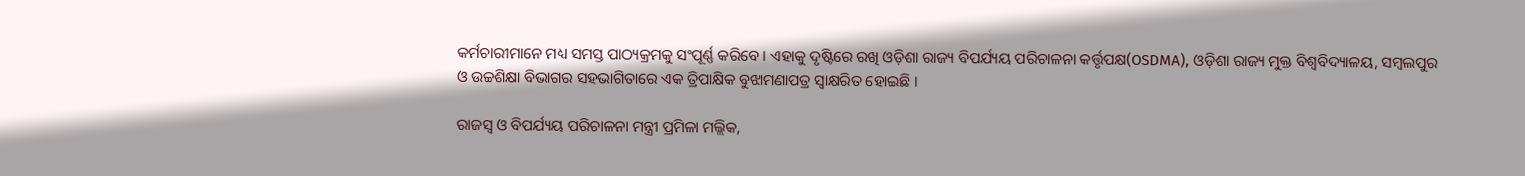କର୍ମଚାରୀମାନେ ମଧ୍ୟ ସମସ୍ତ ପାଠ୍ୟକ୍ରମକୁ ସଂପୂର୍ଣ୍ଣ କରିବେ । ଏହାକୁ ଦୃଷ୍ଟିରେ ରଖି ଓଡ଼ିଶା ରାଜ୍ୟ ବିପର୍ଯ୍ୟୟ ପରିଚାଳନା କର୍ତ୍ତୃପକ୍ଷ(OSDMA), ଓଡ଼ିଶା ରାଜ୍ୟ ମୁକ୍ତ ବିଶ୍ଵବିଦ୍ୟାଳୟ, ସମ୍ବଲପୁର ଓ ଉଚ୍ଚଶିକ୍ଷା ବିଭାଗର ସହଭାଗିତାରେ ଏକ ତ୍ରିପାକ୍ଷିକ ବୁଝାମଣାପତ୍ର ସ୍ବାକ୍ଷରିତ ହୋଇଛି ।

ରାଜସ୍ବ ଓ ବିପର୍ଯ୍ୟୟ ପରିଚାଳନା ମନ୍ତ୍ରୀ ପ୍ରମିଳା ମଲ୍ଲିକ,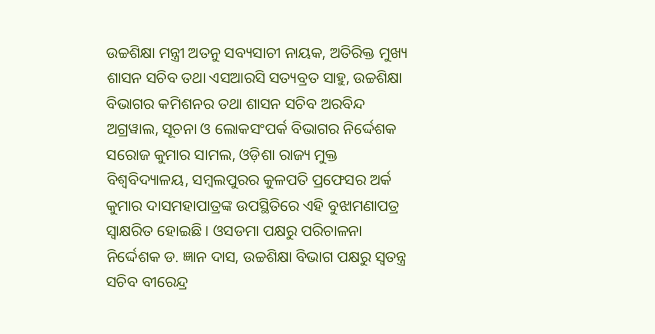ଉଚ୍ଚଶିକ୍ଷା ମନ୍ତ୍ରୀ ଅତନୁ ସବ୍ୟସାଚୀ ନାୟକ, ଅତିରିକ୍ତ ମୁଖ୍ୟ ଶାସନ ସଚିବ ତଥା ଏସଆରସି ସତ୍ୟବ୍ରତ ସାହୁ, ଉଚ୍ଚଶିକ୍ଷା ବିଭାଗର କମିଶନର ତଥା ଶାସନ ସଚିବ ଅରବିନ୍ଦ ଅଗ୍ରୱାଲ, ସୂଚନା ଓ ଲୋକସଂପର୍କ ବିଭାଗର ନିର୍ଦ୍ଦେଶକ ସରୋଜ କୁମାର ସାମଲ, ଓଡ଼ିଶା ରାଜ୍ୟ ମୁକ୍ତ ବିଶ୍ଵବିଦ୍ୟାଳୟ, ସମ୍ବଲପୁରର କୁଳପତି ପ୍ରଫେସର ଅର୍କ କୁମାର ଦାସମହାପାତ୍ରଙ୍କ ଉପସ୍ଥିତିରେ ଏହି ବୁଝାମଣାପତ୍ର ସ୍ବାକ୍ଷରିତ ହୋଇଛି । ଓସଡମା ପକ୍ଷରୁ ପରିଚାଳନା ନିର୍ଦ୍ଦେଶକ ଡ. ଜ୍ଞାନ ଦାସ, ଉଚ୍ଚଶିକ୍ଷା ବିଭାଗ ପକ୍ଷରୁ ସ୍ବତନ୍ତ୍ର ସଚିବ ବୀରେନ୍ଦ୍ର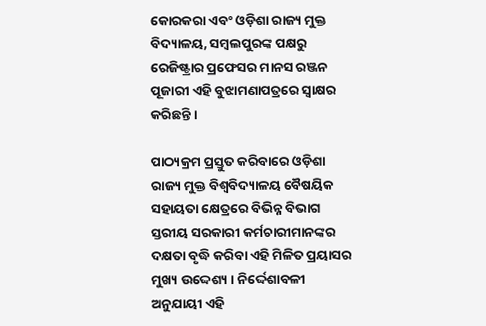କୋରକରା ଏବଂ ଓଡ଼ିଶା ରାଜ୍ୟ ମୁକ୍ତ ବିଦ୍ୟାଳୟ, ସମ୍ବଲପୁରଙ୍କ ପକ୍ଷରୁ ରେଜିଷ୍ଟ୍ରାର ପ୍ରଫେସର ମାନସ ରଞ୍ଜନ ପୂଜାରୀ ଏହି ବୁଝାମଣାପତ୍ରରେ ସ୍ଵାକ୍ଷର କରିଛନ୍ତି ।

ପାଠ୍ୟକ୍ରମ ପ୍ରସ୍ତୁତ କରିବାରେ ଓଡ଼ିଶା ରାଜ୍ୟ ମୁକ୍ତ ବିଶ୍ଵବିଦ୍ୟାଳୟ ବୈଷୟିକ ସହାୟତା କ୍ଷେତ୍ରରେ ବିଭିନ୍ନ ବିଭାଗ ସ୍ତରୀୟ ସରକାରୀ କର୍ମଚାରୀମାନଙ୍କର ଦକ୍ଷତା ବୃଦ୍ଧି କରିବା ଏହି ମିଳିତ ପ୍ରୟାସର ମୁଖ୍ୟ ଉଦ୍ଦେଶ୍ୟ । ନିର୍ଦ୍ଦେଶାବଳୀ ଅନୁଯାୟୀ ଏହି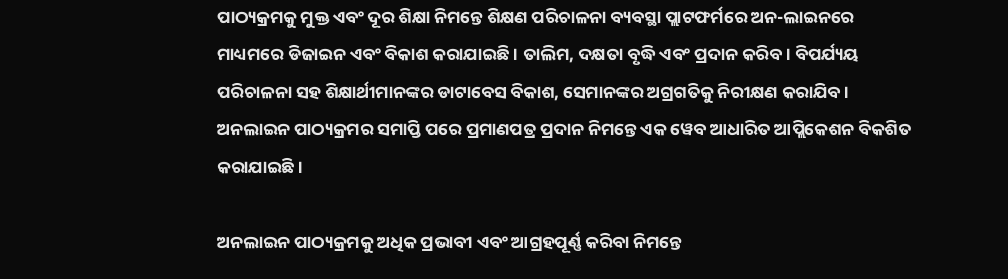ପାଠ୍ୟକ୍ରମକୁ ମୁକ୍ତ ଏବଂ ଦୂର ଶିକ୍ଷା ନିମନ୍ତେ ଶିକ୍ଷଣ ପରିଚାଳନା ବ୍ୟବସ୍ଥା ପ୍ଲାଟଫର୍ମରେ ଅନ-ଲାଇନରେ ମାଧ୍ୟମରେ ଡିଜାଇନ ଏବଂ ବିକାଶ କରାଯାଇଛି । ତାଲିମ, ଦକ୍ଷତା ବୃଦ୍ଧି ଏବଂ ପ୍ରଦାନ କରିବ । ବିପର୍ଯ୍ୟୟ ପରିଚାଳନା ସହ ଶିକ୍ଷାର୍ଥୀମାନଙ୍କର ଡାଟାବେସ ବିକାଶ, ସେମାନଙ୍କର ଅଗ୍ରଗତିକୁ ନିରୀକ୍ଷଣ କରାଯିବ । ଅନଲାଇନ ପାଠ୍ୟକ୍ରମର ସମାପ୍ତି ପରେ ପ୍ରମାଣପତ୍ର ପ୍ରଦାନ ନିମନ୍ତେ ଏକ ୱେବ ଆଧାରିତ ଆପ୍ଲିକେଶନ ବିକଶିତ କରାଯାଇଛି ।

ଅନଲାଇନ ପାଠ୍ୟକ୍ରମକୁ ଅଧିକ ପ୍ରଭାବୀ ଏବଂ ଆଗ୍ରହପୂର୍ଣ୍ଣ କରିବା ନିମନ୍ତେ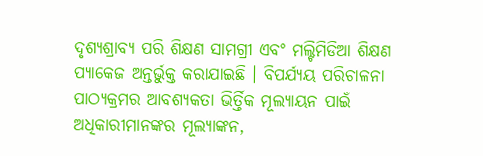ଦୃଶ୍ୟଶ୍ରାବ୍ୟ ପରି ଶିକ୍ଷଣ ସାମଗ୍ରୀ ଏବଂ ମଲ୍ଟିମିଡିଆ ଶିକ୍ଷଣ ପ୍ୟାକେଜ ଅନ୍ତର୍ଭୁକ୍ତ କରାଯାଇଛି । ବିପର୍ଯ୍ୟୟ ପରିଚାଳନା ପାଠ୍ୟକ୍ରମର ଆବଶ୍ୟକତା ଭିର୍ତ୍ତିକ ମୂଲ୍ୟାୟନ ପାଇଁ ଅଧିକାରୀମାନଙ୍କର ମୂଲ୍ୟାଙ୍କନ,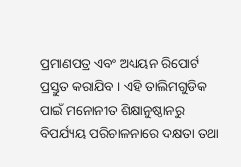ପ୍ରମାଣପତ୍ର ଏବଂ ଅଧ୍ୟୟନ ରିପୋର୍ଟ ପ୍ରସ୍ତୁତ କରାଯିବ । ଏହି ତାଲିମଗୁଡିକ ପାଇଁ ମନୋନୀତ ଶିକ୍ଷାନୁଷ୍ଠାନରୁ ବିପର୍ଯ୍ୟୟ ପରିଚାଳନାରେ ଦକ୍ଷତା ତଥା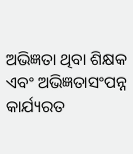ଅଭିଜ୍ଞତା ଥିବା ଶିକ୍ଷକ ଏବଂ ଅଭିଜ୍ଞତାସଂପନ୍ନ କାର୍ଯ୍ୟରତ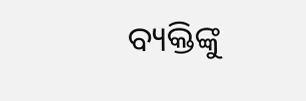ବ୍ୟକ୍ତିଙ୍କୁ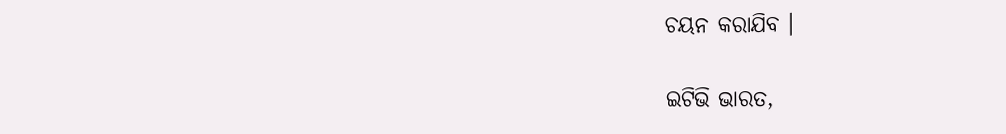ଚୟନ କରାଯିବ ।

ଇଟିଭି ଭାରତ,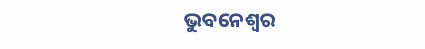ଭୁବନେଶ୍ବର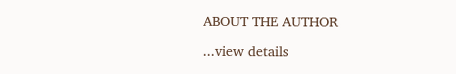ABOUT THE AUTHOR

...view details